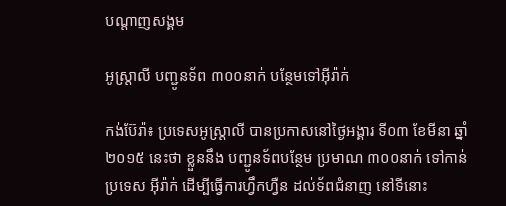បណ្តាញសង្គម

អូស្ត្រាលី បញ្ជូនទ័ព ៣០០នាក់ បន្ថែមទៅអ៊ីរ៉ាក់

កង់ប៊ែរ៉ា៖ ប្រទេសអូស្ត្រាលី បានប្រកាសនៅថ្ងៃអង្គារ ទី០៣ ខែមីនា ឆ្នាំ២០១៥ នេះថា ខ្លួននឹង បញ្ជូនទ័ពបន្ថែម ប្រមាណ ៣០០នាក់ ទៅកាន់ប្រទេស អ៊ីរ៉ាក់ ដើម្បីធ្វើការហ្វឹកហ្វឺន ដល់ទ័ពជំនាញ នៅទីនោះ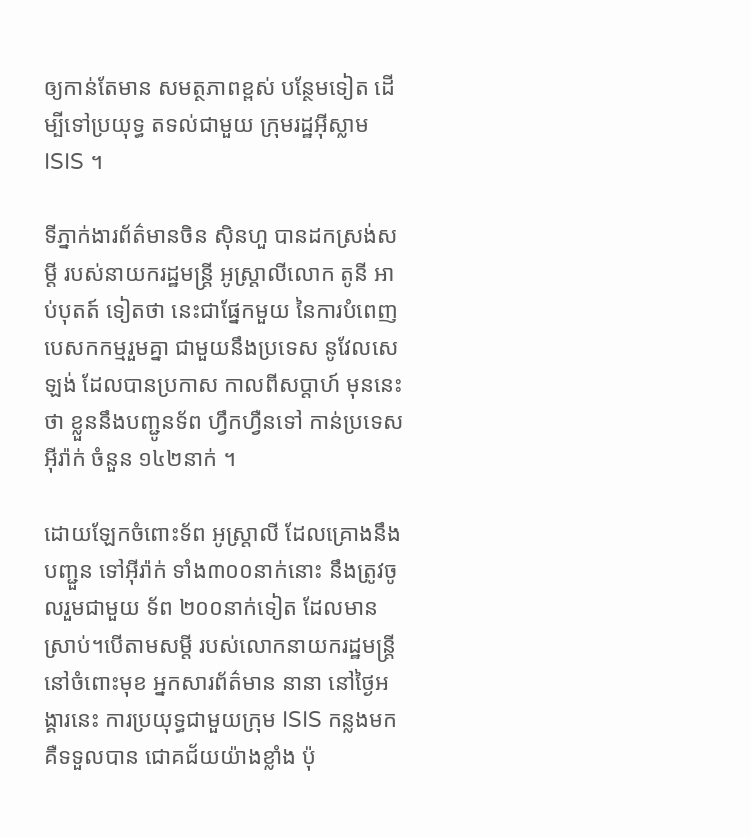ឲ្យកាន់តែមាន សមត្ថភាពខ្ពស់ បន្ថែមទៀត ដើម្បីទៅប្រយុទ្ធ តទល់ជាមួយ ក្រុមរដ្ឋអ៊ីស្លាម ISIS ។

ទីភ្នាក់ងារព័ត៌មានចិន ស៊ិនហួ បានដកស្រង់សម្តី របស់នាយករដ្ឋមន្ត្រី អូស្ត្រាលីលោក តូនី អាប់បុតត៍ ទៀតថា នេះជាផ្នែកមួយ នៃការបំពេញ បេសកកម្មរួមគ្នា ជាមួយនឹងប្រទេស នូវែលសេឡង់ ដែលបានប្រកាស កាលពីសប្តាហ៍ មុននេះថា ខ្លួននឹងបញ្ជូនទ័ព ហ្វឹកហ្វឺនទៅ កាន់ប្រទេសអ៊ីរ៉ាក់ ចំនួន ១៤២នាក់ ។

ដោយឡែកចំពោះទ័ព អូស្ត្រាលី ដែលគ្រោងនឹងបញ្ជួន ទៅអ៊ីរ៉ាក់ ទាំង៣០០នាក់នោះ នឹងត្រូវចូលរួមជាមួយ ទ័ព ២០០នាក់ទៀត ដែលមានស្រាប់។បើតាមសម្តី របស់លោកនាយករដ្ឋមន្ត្រី នៅចំពោះមុខ អ្នកសារព័ត៌មាន នានា នៅថ្ងៃអង្គារនេះ ការប្រយុទ្ធជាមួយក្រុម ISIS កន្លងមក គឺទទួលបាន ជោគជ័យយ៉ាងខ្លាំង ប៉ុ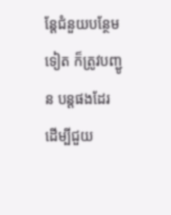ន្តែជំនួយបន្ថែមទៀត ក៏ត្រូវបញ្ជូន បន្តផងដែរ ដើម្បីជួយ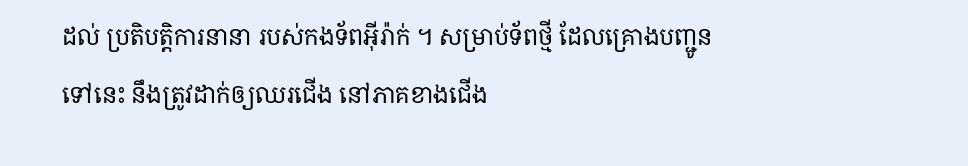ដល់ ប្រតិបត្តិការនានា របស់កងទ័ពអ៊ីរ៉ាក់ ។ សម្រាប់ទ័ពថ្មី ដែលគ្រោងបញ្ជូនទៅនេះ នឹងត្រូវដាក់ឲ្យឈរជើង នៅភាគខាងជើង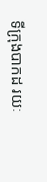ទីក្រុងបាកដ រយៈ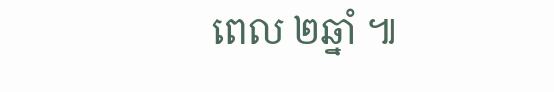ពេល ២ឆ្នាំ ៕